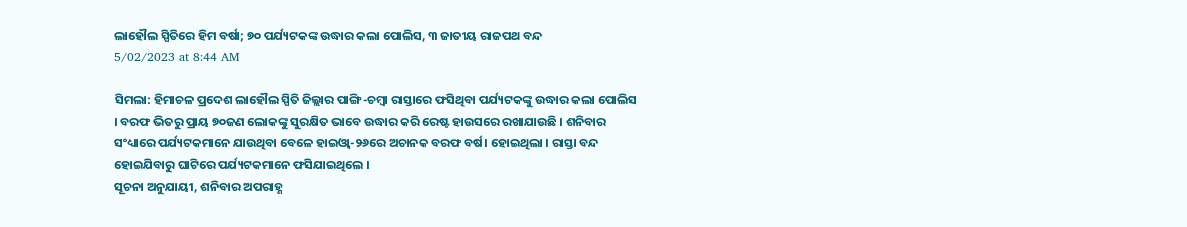ଲାହୌଲ ସ୍ପିତିରେ ହିମ ବର୍ଷା; ୭୦ ପର୍ଯ୍ୟଟକଙ୍କ ଉଦ୍ଧାର କଲା ପୋଲିସ, ୩ ଜାତୀୟ ରାଜପଥ ବନ୍ଦ
5/02/2023 at 8:44 AM

ସିମଲା: ହିମାଚଳ ପ୍ରଦେଶ ଲାହୌଲ ସ୍ପିତି ଜିଲ୍ଲାର ପାଙ୍ଗି-ଚମ୍ବା ରାସ୍ତାରେ ଫସିଥିବା ପର୍ଯ୍ୟଟକଙ୍କୁ ଉଦ୍ଧାର କଲା ପୋଲିସ । ବରଫ ଭିତରୁ ପ୍ରାୟ ୭୦ଜଣ ଲୋକଙ୍କୁ ସୁରକ୍ଷିତ ଭାବେ ଉଦ୍ଧାର କରି ରେଷ୍ଟ ହାଉସରେ ରଖାଯାଉଛି । ଶନିବାର ସଂଧ୍ୟାରେ ପର୍ଯ୍ୟଟକମାନେ ଯାଉଥିବା ବେଳେ ହାଇଓ୍ବା-୨୬ରେ ଅଚାନକ ବରଫ ବର୍ଷ। ହୋଇଥିଲା । ରାସ୍ତା ବନ୍ଦ ହୋଇଯିବାରୁ ଘାଟିରେ ପର୍ଯ୍ୟଟକମାନେ ଫସିଯାଇଥିଲେ ।
ସୂଚନା ଅନୁଯାୟୀ, ଶନିବାର ଅପରାହ୍ଣ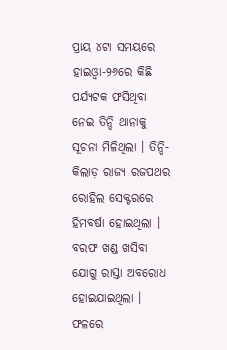ପ୍ରାୟ ୪ଟା ସମୟରେ ହାଇଓ୍ବା-୨୬ରେ କିଛି ପର୍ଯ୍ୟଟକ ଫସିଥିବା ନେଇ ତିନ୍ଦି ଥାନାକୁ ସୂଚନା ମିଳିଥିଲା । ତିନ୍ଦି-କିଲାଡ଼ ରାଜ୍ୟ ରଜପଥର ରୋହିଲ ସେକ୍ଟରରେ ହିମବର୍ଷା ହୋଇଥିଲା । ବରଫ ଖଣ୍ଡ ଖସିବା ଯୋଗୁ ରାସ୍ତା ଅବରୋଧ ହୋଇଯାଇଥିଲା । ଫଳରେ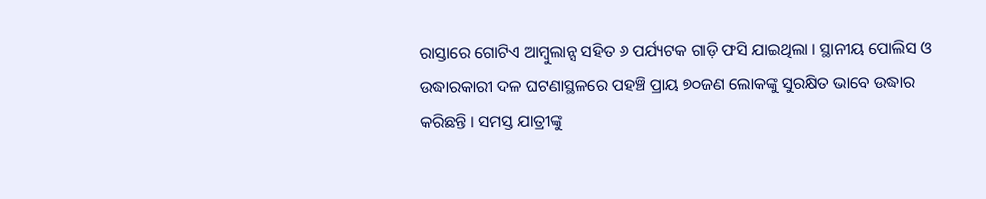ରାସ୍ତାରେ ଗୋଟିଏ ଆମ୍ବୁଲାନ୍ସ ସହିତ ୬ ପର୍ଯ୍ୟଟକ ଗାଡ଼ି ଫସି ଯାଇଥିଲା । ସ୍ଥାନୀୟ ପୋଲିସ ଓ ଉଦ୍ଧାରକାରୀ ଦଳ ଘଟଣାସ୍ଥଳରେ ପହଞ୍ଚି ପ୍ରାୟ ୭୦ଜଣ ଲୋକଙ୍କୁ ସୁରକ୍ଷିତ ଭାବେ ଉଦ୍ଧାର କରିଛନ୍ତି । ସମସ୍ତ ଯାତ୍ରୀଙ୍କୁ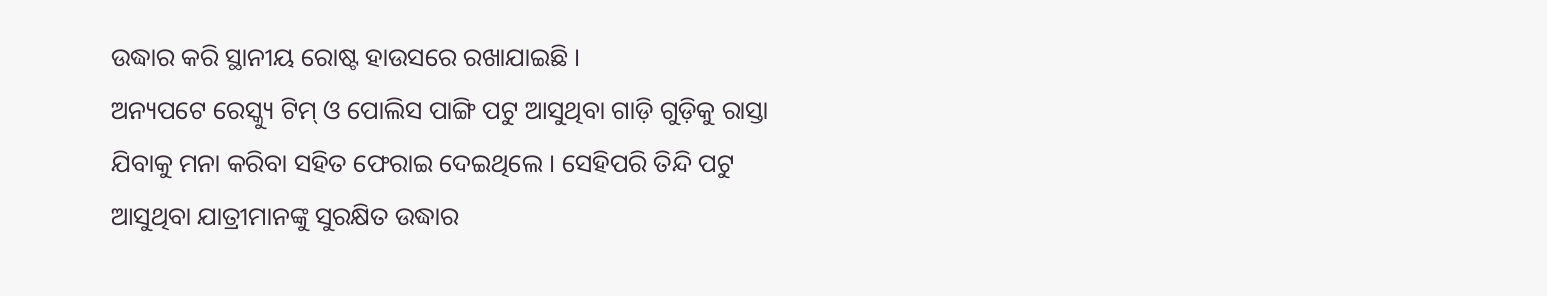ଉଦ୍ଧାର କରି ସ୍ଥାନୀୟ ରୋଷ୍ଟ ହାଉସରେ ରଖାଯାଇଛି ।
ଅନ୍ୟପଟେ ରେସ୍କ୍ୟୁ ଟିମ୍ ଓ ପୋଲିସ ପାଙ୍ଗି ପଟୁ ଆସୁଥିବା ଗାଡ଼ି ଗୁଡ଼ିକୁ ରାସ୍ତା ଯିବାକୁ ମନା କରିବା ସହିତ ଫେରାଇ ଦେଇଥିଲେ । ସେହିପରି ତିନ୍ଦି ପଟୁ ଆସୁଥିବା ଯାତ୍ରୀମାନଙ୍କୁ ସୁରକ୍ଷିତ ଉଦ୍ଧାର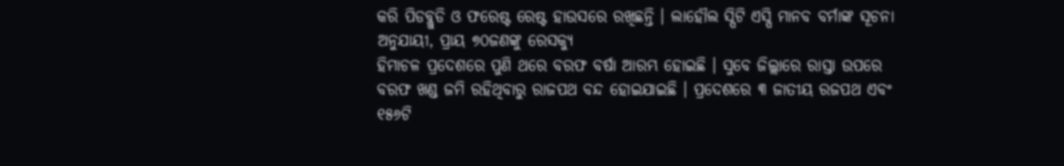କରି ପିଡବ୍ଲୁଡି ଓ ଫରେଷ୍ଟ ରେଷ୍ଟ ହାଉସରେ ରଖିଛନ୍ତି । ଲାହୌଲ ସ୍ପିଟି ଏସ୍ପି ମାନବ ବର୍ମାଙ୍କ ସୂଚନା ଅନୁଯାୟୀ, ପ୍ରାୟ ୭୦ଜଣଙ୍କୁ ରେସକ୍ୟୁ
ହିମାଚଳ ପ୍ରଦେଶରେ ପୁଣି ଥରେ ବରଫ ବର୍ଷା ଆରମ୍ଭ ହୋଇଛି । ସୁବେ ଜିଲ୍ଲାରେ ରାସ୍ତା ଉପରେ ବରଫ ଖଣ୍ଡ ଜମି ରହିଥିବାରୁ ରାଜପଥ ବନ୍ଦ ହୋଇଯାଇଛି । ପ୍ରଦେଶରେ ୩ ଜାତୀୟ ରଜପଥ ଏବଂ ୧୫୬ଟି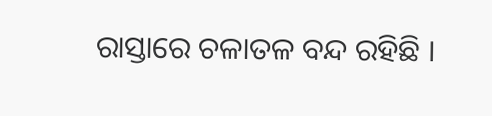ରାସ୍ତାରେ ଚଳାତଳ ବନ୍ଦ ରହିଛି ।